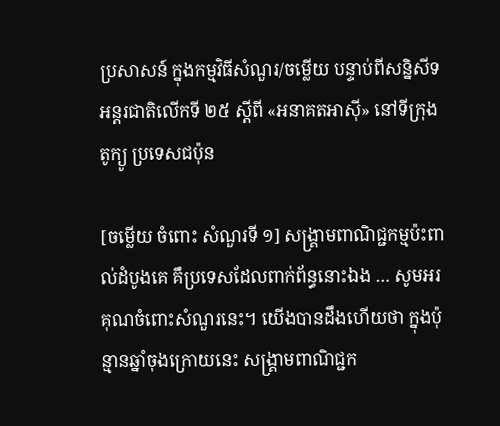ប្រសាសន៍ ក្នុងកម្មវិធីសំណួរ/ចម្លើយ បន្ទាប់ពីសន្និសីទអន្តរជាតិលើកទី ២៥ ស្តីពី «អនាគតអាស៊ី» នៅទីក្រុងតូក្យូ ប្រទេសជប៉ុន

[ចម្លើយ ចំពោះ សំណួរទី ១] សង្គ្រាមពាណិជ្ជកម្មប៉ះពាល់ដំបូងគេ គឹប្រទេសដែលពាក់ព័ន្ធនោះឯង … សូមអរគុណចំពោះសំណួរនេះ។ យើងបានដឹងហើយថា ក្នុងប៉ុន្មានឆ្នាំចុងក្រោយនេះ សង្គ្រាមពាណិជ្ជក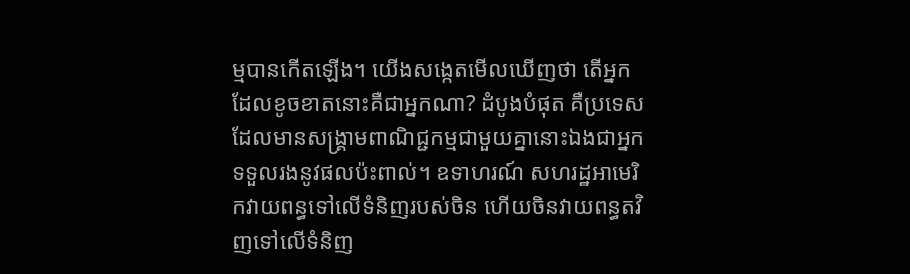ម្មបានកើតឡើង។ យើងសង្កេតមើលឃើញថា តើអ្នកដែលខូចខាតនោះគឺជាអ្នកណា? ដំបូងបំផុត គឺប្រទេសដែលមានសង្គ្រាមពាណិជ្ជកម្មជាមួយគ្នានោះឯងជាអ្នកទទួលរងនូវផលប៉ះពាល់។ ឧទាហរណ៍ សហរដ្ឋអាមេរិកវាយពន្ធទៅលើទំនិញរបស់ចិន ហើយចិនវាយពន្ធតវិញទៅលើទំនិញ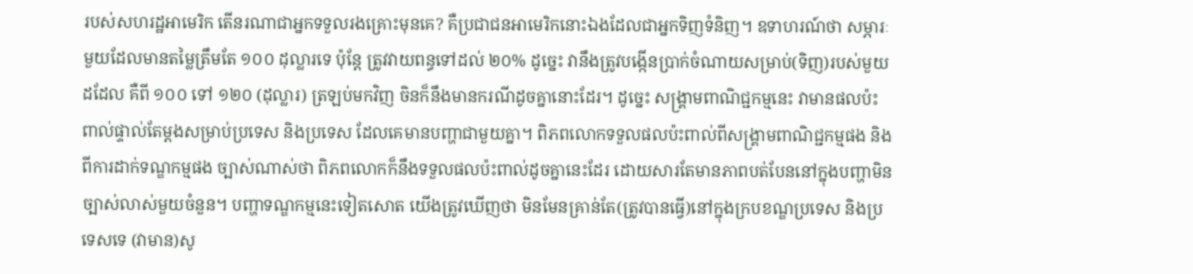របស់សហរដ្ឋអាមេរិក តើនរណាជាអ្នកទទួលរងគ្រោះមុនគេ? គឺប្រជាជនអាមេរិកនោះឯងដែលជាអ្នកទិញទំនិញ។ ឧទាហរណ៍ថា សម្ភារៈមួយដែលមានតម្លៃត្រឹមតែ ១០០ ដុល្លារទេ ប៉ុន្តែ ត្រូវវាយពន្ធទៅដល់ ២០% ដូច្នេះ វានឹងត្រូវបង្កើនប្រាក់ចំណាយសម្រាប់(ទិញ)របស់មួយដដែល គឺពី ១០០ ទៅ ១២០ (ដុល្លារ) ត្រឡប់មកវិញ ចិនក៏នឹងមានករណីដូចគ្នានោះដែរ។ ដូច្នេះ សង្គ្រាមពាណិជ្ជកម្មនេះ វាមានផលប៉ះពាល់ផ្ទាល់តែម្តងសម្រាប់ប្រទេស និងប្រទេស ដែលគេមានបញ្ហាជាមួយគ្នា។ ពិភពលោកទទួលផលប៉ះពាល់ពីសង្គ្រាមពាណិជ្ជកម្មផង និងពីការដាក់ទណ្ឌកម្មផង ច្បាស់ណាស់ថា ពិភពលោកក៏នឹងទទួលផលប៉ះពាល់ដូចគ្នានេះដែរ ដោយសារតែមានភាពបត់បែននៅក្នុងបញ្ហាមិនច្បាស់លាស់មួយចំនួន។ បញ្ហាទណ្ឌកម្មនេះទៀតសោត យើងត្រូវឃើញថា មិនមែនគ្រាន់តែ(ត្រូវបានធ្វើ)នៅក្នុងក្របខណ្ឌប្រទេស និងប្រទេសទេ (វាមាន)សូ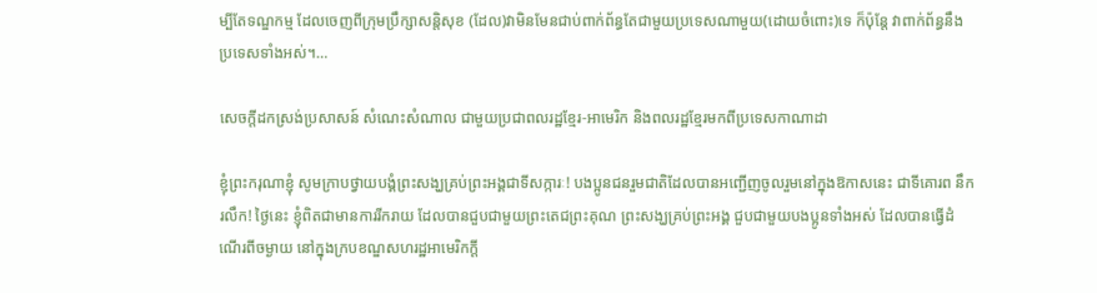ម្បីតែទណ្ឌកម្ម ដែលចេញពីក្រុមប្រឹក្សាសន្តិសុខ (ដែល)វាមិនមែនជាប់ពាក់ព័ន្ធតែជាមួយប្រទេសណាមួយ(ដោយចំពោះ)ទេ ក៏ប៉ុន្តែ វាពាក់ព័ន្ធនឹងប្រទេសទាំងអស់។…

សេចក្តីដកស្រង់ប្រសាសន៍ សំណេះសំណាល ជាមួយប្រជាពលរដ្ឋខ្មែរ-អាមេរិក និងពលរដ្ឋខ្មែរមកពីប្រទេសកាណាដា

ខ្ញុំព្រះករុណាខ្ញុំ សូមក្រាបថ្វាយបង្គំព្រះសង្ឃគ្រប់ព្រះអង្គជាទីសក្ការៈ! បងប្អូនជនរួមជាតិដែលបានអញ្ជើញចូលរួមនៅក្នុងឱកាសនេះ ជាទីគោរព នឹករលឹក! ថ្ងៃនេះ ខ្ញុំពិតជាមានការរីករាយ ដែលបានជួបជាមួយព្រះតេជព្រះគុណ ព្រះសង្ឃគ្រប់ព្រះអង្គ ជួបជាមួយបងប្អូនទាំងអស់ ដែលបានធ្វើដំណើរពីចម្ងាយ នៅក្នុងក្របខណ្ឌសហរដ្ឋអាមេរិកក្ដី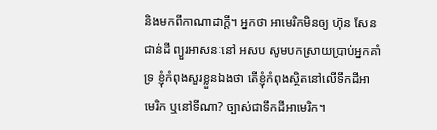និងមកពីកាណាដាក្ដី។ អ្នកថា អាមេរិកមិនឲ្យ ហ៊ុន សែន ជាន់ដី ព្យួរអាសនៈនៅ អសប សូមបកស្រាយប្រាប់អ្នកគាំទ្រ ខ្ញុំកំពុងសួរខ្លួនឯងថា តើខ្ញុំកំពុងសិ្ថតនៅលើទឹកដីអាមេរិក ឬនៅទីណា? ច្បាស់ជាទឹកដីអាមេរិក។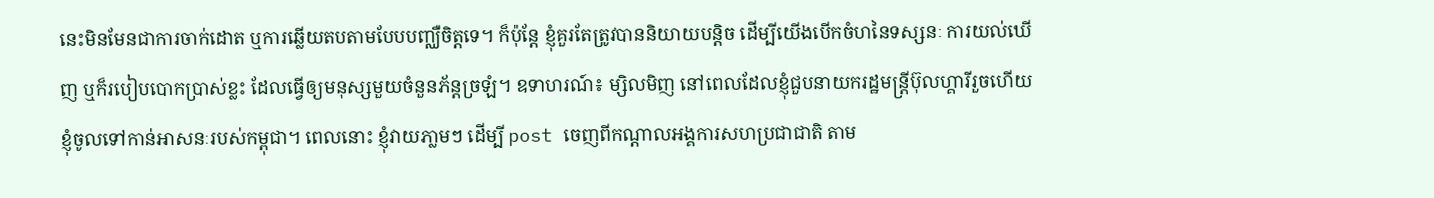នេះមិនមែនជាការចាក់ដោត ឬការឆ្លើយតបតាមបែបបញ្ឈឺចិត្តទេ។ ក៏ប៉ុន្តែ ខ្ញុំគួរតែត្រូវបាននិយាយបន្ដិច ដើម្បីយើងបើកចំហនៃទស្សនៈ ការយល់ឃើញ ឬក៏របៀបបោកប្រាស់ខ្លះ ដែលធ្វើឲ្យមនុស្សមួយចំនួនភ័ន្តច្រឡំ។ ឧទាហរណ៍៖ ម្សិលមិញ នៅពេលដែលខ្ញុំជួបនាយករដ្ឋមន្រ្តីប៊ុលហ្គារីរួចហើយ ខ្ញុំចូលទៅកាន់អាសនៈរបស់កម្ពុជា។ ពេលនោះ ខ្ញុំវាយភា្លមៗ ដើម្បី post ចេញពីកណ្ដាលអង្គការសហប្រជាជាតិ តាម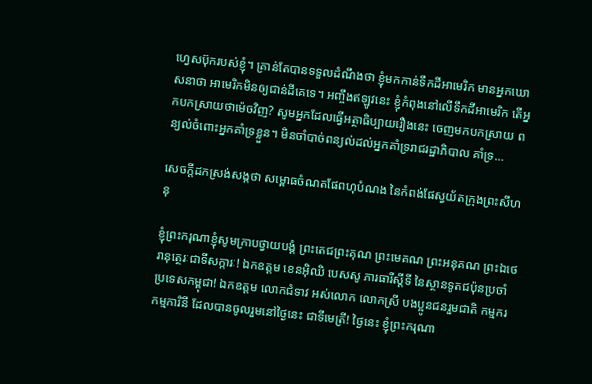ហ្វេសប៊ុករបស់ខ្ញុំ។ គ្រាន់តែបានទទួលដំណឹងថា ខ្ញុំមកកាន់ទឹកដីអាមេរិក មានអ្នកឃោសនាថា អាមេរិកមិនឲ្យជាន់ដីគេទេ។ អញ្ចឹងឥឡូវនេះ ខ្ញុំកំពុងនៅលើទឹកដីអាមេរិក តើអ្នកបកស្រាយថាម៉េចវិញ? សូមអ្នកដែលធ្វើអត្ថាធិប្បាយរឿងនេះ ចេញមកបកស្រាយ ពន្យល់ចំពោះអ្នកគាំទ្រខ្លួន។ មិនចាំបាច់ពន្យល់ដល់អ្នកគាំទ្ររាជរដ្ឋាភិបាល គាំទ្រ…

សេចក្តីដកស្រង់សង្កថា សម្ពោធចំណតផែពហុបំណង នៃកំពង់ផែស្វយ័តក្រុងព្រះសីហនុ

ខ្ញុំព្រះករុណាខ្ញុំសូមក្រាបថ្វាយបង្គំ ព្រះតេជព្រះគុណ ព្រះមេគណ ព្រះអនុគណ ព្រះឯថេរានុត្ថេរៈជាទីសក្ការៈ! ឯកឧត្តម ខេនអ៊ិឈិ បេសសូ ភារធារីស្ដីទី នៃស្ថានទូតជប៉ុនប្រចាំប្រទេសកម្ពុជា! ឯកឧត្តម លោកជំទាវ អស់លោក លោកស្រី បងប្អូនជនរួមជាតិ កម្មករ កម្មការិនី ដែលបានចូលរួមនៅថ្ងៃនេះ ជាទីមេត្រី! ថ្ងៃនេះ ខ្ញុំព្រះករុណា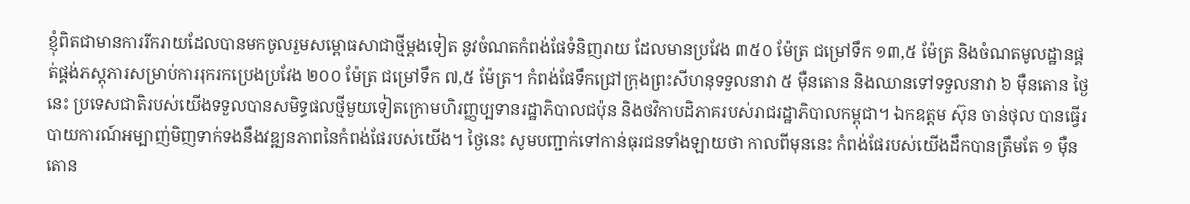ខ្ញុំពិតជាមានការរីករាយដែលបានមកចូលរួមសម្ពោធសាជាថ្មីម្ដងទៀត នូវចំណតកំពង់ផែទំនិញរាយ ដែលមានប្រវែង ៣៥០ ម៉ែត្រ ជម្រៅទឹក ១៣,៥ ម៉ែត្រ និងចំណតមូលដ្ឋានផ្គត់ផ្គង់ភស្ដុភារសម្រាប់ការរុករកប្រេងប្រវែង ២០០ ម៉ែត្រ ជម្រៅទឹក ៧,៥ ម៉ែត្រ។ កំពង់ផែទឹកជ្រៅក្រុងព្រះសីហនុទទួលនាវា ៥ ម៉ឺនតោន និងឈានទៅទទួលនាវា ៦ ម៉ឺនតោន ថ្ងៃនេះ ប្រទេសជាតិរបស់យើងទទួលបានសមិទ្ធផលថ្មីមួយទៀតក្រោមហិរញ្ញប្បទានរដ្ឋាភិបាលជប៉ុន និងថវិកាបដិភាគរបស់រាជរដ្ឋាភិបាលកម្ពុជា។ ឯកឧត្តម ស៊ុន ចាន់ថុល បានធ្វើរបាយការណ៍អម្បាញ់មិញទាក់ទងនឹងវឌ្ឍនភាពនៃកំពង់ផែរបស់យើង។ ថ្ងៃនេះ សូមបញ្ជាក់ទៅកាន់ធុរជនទាំងឡាយថា កាលពីមុននេះ កំពង់ផែរបស់យើងដឹកបានត្រឹមតែ ១ ម៉ឺនតោន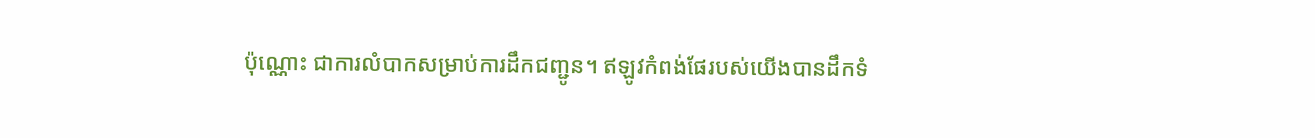ប៉ុណ្ណោះ ជាការលំបាកសម្រាប់ការដឹកជញ្ជូន។ ឥឡូវកំពង់ផែរបស់យើងបានដឹកទំ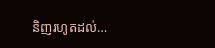និញរហូតដល់…